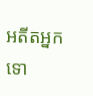អតីតអ្នកទោ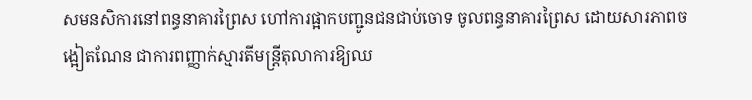សមនសិការនៅពន្ធនាគារព្រៃស ហៅការផ្អាកបញ្ជូនជនជាប់ចោទ ចូលពន្ធនាគារព្រៃស ដោយសារភាពចង្អៀតណែន ជាការពញ្ញាក់ស្មារតីមន្ត្រីតុលាការឱ្យឈ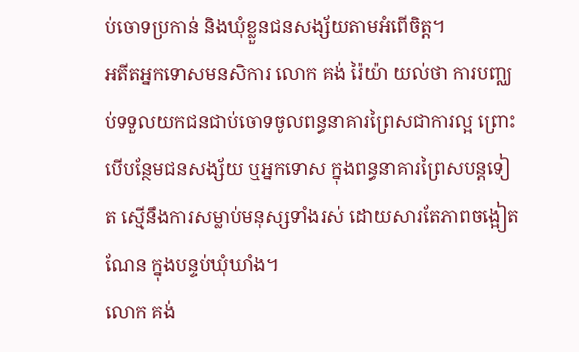ប់ចោទប្រកាន់ និងឃុំខ្លួនជនសង្ស័យតាមអំពើចិត្ត។
អតីតអ្នកទោសមនសិការ លោក គង់ រ៉ៃយ៉ា យល់ថា ការបញ្ឈប់ទទួលយកជនជាប់ចោទចូលពន្ធនាគារព្រៃសជាការល្អ ព្រោះបើបន្ថែមជនសង្ស័យ ឬអ្នកទោស ក្នុងពន្ធនាគារព្រៃសបន្តទៀត ស្មើនឹងការសម្លាប់មនុស្សទាំងរស់ ដោយសារតែភាពចង្អៀតណែន ក្នុងបន្ទប់ឃុំឃាំង។
លោក គង់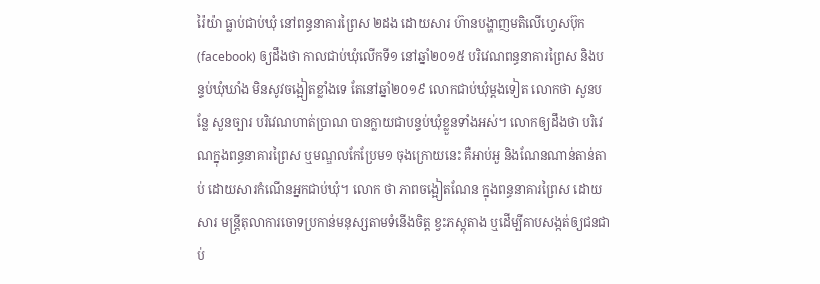រ៉ៃយ៉ា ធ្លាប់ជាប់ឃុំ នៅពន្ធនាគារព្រៃស ២ដង ដោយសារ ហ៊ានបង្ហាញមតិលើហ្វេសប៊ុក (facebook) ឲ្យដឹងថា កាលជាប់ឃុំលើកទី១ នៅឆ្នាំ២០១៥ បរិវេណពន្ធនាគារព្រៃស និងបន្ទប់ឃុំឃាំង មិនសូវចង្អៀតខ្លាំងទេ តែនៅឆ្នាំ២០១៩ លោកជាប់ឃុំម្ដងទៀត លោកថា សួនបន្លែ សួនច្បារ បរិវេណហាត់ប្រាណ បានក្លាយជាបន្ទប់ឃុំខ្លួនទាំងអស់។ លោកឲ្យដឹងថា បរិវេណក្នុងពន្ធនាគារព្រៃស ឬមណ្ឌលកែប្រែម១ ចុងក្រោយនេះ គឺអាប់អួ និងណែនណាន់តាន់តាប់ ដោយសារកំណើនអ្នកជាប់ឃុំ។ លោក ថា ភាពចង្អៀតណែន ក្នុងពន្ធនាគារព្រៃស ដោយសារ មន្ត្រីតុលាការចោទប្រកាន់មនុស្សតាមទំនើងចិត្ត ខ្វះភស្តុតាង ឬដើម្បីគាបសង្កត់ឲ្យជនជាប់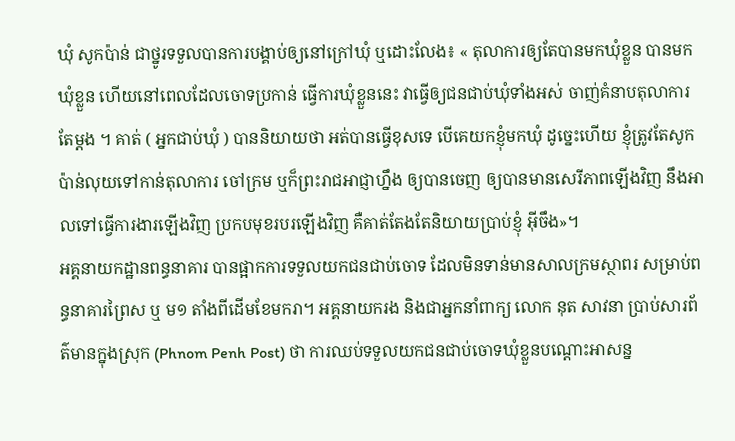ឃុំ សូកប៉ាន់ ជាថ្នូរទទួលបានការបង្គាប់ឲ្យនៅក្រៅឃុំ ឬដោះលែង៖ « តុលាការឲ្យតែបានមកឃុំខ្លួន បានមកឃុំខ្លួន ហើយនៅពេលដែលចោទប្រកាន់ ធ្វើការឃុំខ្លួននេះ វាធ្វើឲ្យជនជាប់ឃុំទាំងអស់ ចាញ់គំនាបតុលាការតែម្ដង ។ គាត់ ( អ្នកជាប់ឃុំ ) បាននិយាយថា អត់បានធ្វើខុសទេ បើគេយកខ្ញុំមកឃុំ ដូច្នេះហើយ ខ្ញុំត្រូវតែសូកប៉ាន់លុយទៅកាន់តុលាការ ចៅក្រម ឬក៏ព្រះរាជអាជ្ញាហ្នឹង ឲ្យបានចេញ ឲ្យបានមានសេរីភាពឡើងវិញ នឹងអាលទៅធ្វើការងារឡើងវិញ ប្រកបមុខរបរឡើងវិញ គឺគាត់តែងតែនិយាយប្រាប់ខ្ញុំ អ៊ីចឹង»។
អគ្គនាយកដ្ឋានពន្ធនាគារ បានផ្អាកការទទួលយកជនជាប់ចោទ ដែលមិនទាន់មានសាលក្រមស្ថាពរ សម្រាប់ពន្ធនាគារព្រៃស ឬ ម១ តាំងពីដើមខែមករា។ អគ្គនាយករង និងជាអ្នកនាំពាក្យ លោក នុត សាវនា ប្រាប់សារព័ត៌មានក្នុងស្រុក (Phnom Penh Post) ថា ការឈប់ទទួលយកជនជាប់ចោទឃុំខ្លួនបណ្ដោះអាសន្ន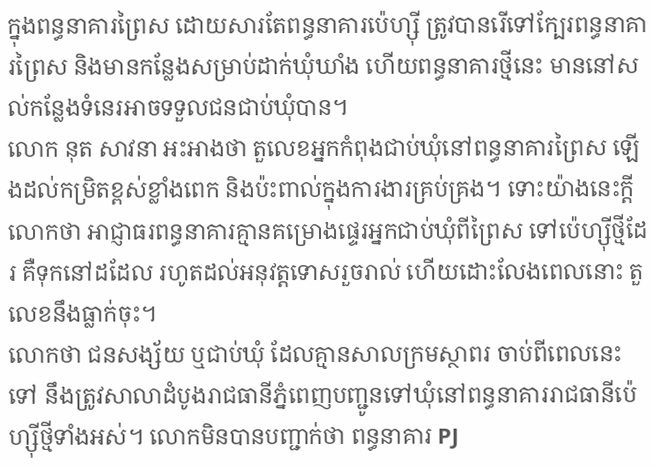ក្នុងពន្ធនាគារព្រៃស ដោយសារតែពន្ធនាគារប៉េហ្ស៊ី ត្រូវបានរើទៅក្បែរពន្ធនាគារព្រៃស និងមានកន្លែងសម្រាប់ដាក់ឃុំឃាំង ហើយពន្ធនាគារថ្មីនេះ មាននៅសល់កន្លែងទំនេរអាចទទួលជនជាប់ឃុំបាន។
លោក នុត សាវនា អះអាងថា តួលេខអ្នកកំពុងជាប់ឃុំនៅពន្ធនាគារព្រៃស ឡើងដល់កម្រិតខ្ពស់ខ្លាំងពេក និងប៉ះពាល់ក្នុងការងារគ្រប់គ្រង។ ទោះយ៉ាងនេះក្ដី លោកថា អាជ្ញាធរពន្ធនាគារគ្មានគម្រោងផ្ទេរអ្នកជាប់ឃុំពីព្រៃស ទៅប៉េហ្ស៊ីថ្មីដែរ គឺទុកនៅដដែល រហូតដល់អនុវត្តទោសរួចរាល់ ហើយដោះលែងពេលនោះ តួលេខនឹងធ្លាក់ចុះ។
លោកថា ជនសង្ស័យ ឬជាប់ឃុំ ដែលគ្មានសាលក្រមស្ថាពរ ចាប់ពីពេលនេះទៅ នឹងត្រូវសាលាដំបូងរាជធានីភ្នំពេញបញ្ជូនទៅឃុំនៅពន្ធនាគាររាជធានីប៉េហ្ស៊ីថ្មីទាំងអស់។ លោកមិនបានបញ្ជាក់ថា ពន្ធនាគារ PJ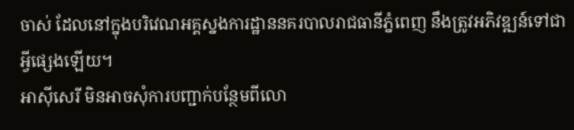ចាស់ ដែលនៅក្នុងបរិវេណអគ្គស្នងការដ្ឋាននគរបាលរាជធានីភ្នំពេញ នឹងត្រូវអភិវឌ្ឍន៍ទៅជាអ្វីផ្សេងឡើយ។
អាស៊ីសេរី មិនអាចសុំការបញ្ជាក់បន្ថែមពីលោ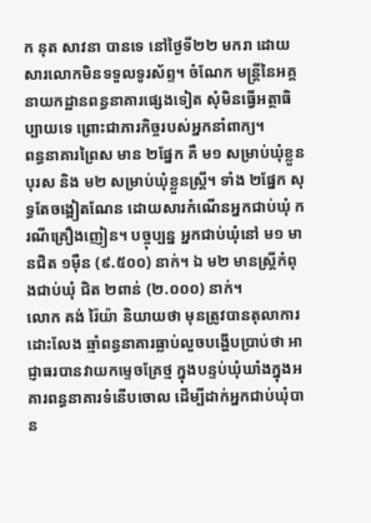ក នុត សាវនា បានទេ នៅថ្ងៃទី២២ មករា ដោយសារលោកមិនទទួលទូរស័ព្ទ។ ចំណែក មន្ត្រីនៃអគ្គនាយកដ្ឋានពន្ធនាគារផ្សេងទៀត សុំមិនធ្វើអត្ថាធិប្បាយទេ ព្រោះជាភារកិច្ចរបស់អ្នកនាំពាក្យ។
ពន្ធនាគារព្រៃស មាន ២ផ្នែក គឺ ម១ សម្រាប់ឃុំខ្លួនបុរស និង ម២ សម្រាប់ឃុំខ្លួនស្ត្រី។ ទាំង ២ផ្នែក សុទ្ធតែចង្អៀតណែន ដោយសារកំណើនអ្នកជាប់ឃុំ ករណីគ្រឿងញៀន។ បច្ចុប្បន្ន អ្នកជាប់ឃុំនៅ ម១ មានជិត ១ម៉ឺន (៩.៥០០) នាក់។ ឯ ម២ មានស្ត្រីកំពុងជាប់ឃុំ ជិត ២ពាន់ (២.០០០) នាក់។
លោក គង់ រ៉ៃយ៉ា និយាយថា មុនត្រូវបានតុលាការដោះលែង ឆ្មាំពន្ធនាគារធ្លាប់លួចបង្ហើបប្រាប់ថា អាជ្ញាធរបានវាយកម្ទេចគ្រែថ្ម ក្នុងបន្ទប់ឃុំឃាំងក្នុងអគារពន្ធនាគារទំនើបចោល ដើម្បីដាក់អ្នកជាប់ឃុំបាន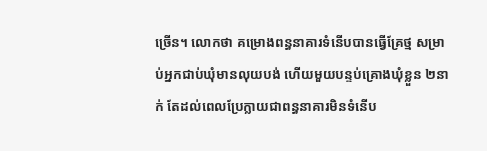ច្រើន។ លោកថា គម្រោងពន្ធនាគារទំនើបបានធ្វើគ្រែថ្ម សម្រាប់អ្នកជាប់ឃុំមានលុយបង់ ហើយមួយបន្ទប់គ្រោងឃុំខ្លួន ២នាក់ តែដល់ពេលប្រែក្លាយជាពន្ធនាគារមិនទំនើប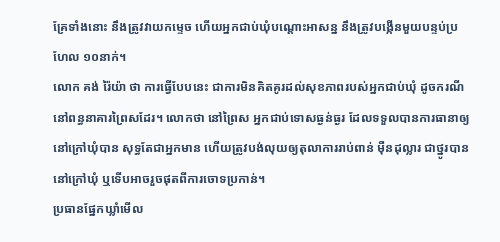គ្រែទាំងនោះ នឹងត្រូវវាយកម្ទេច ហើយអ្នកជាប់ឃុំបណ្ដោះអាសន្ន នឹងត្រូវបង្កើនមួយបន្ទប់ប្រហែល ១០នាក់។
លោក គង់ រ៉ៃយ៉ា ថា ការធ្វើបែបនេះ ជាការមិនគិតគូរដល់សុខភាពរបស់អ្នកជាប់ឃុំ ដូចករណីនៅពន្ធនាគារព្រៃសដែរ។ លោកថា នៅព្រៃស អ្នកជាប់ទោសធ្ងន់ធ្ងរ ដែលទទួលបានការធានាឲ្យនៅក្រៅឃុំបាន សុទ្ធតែជាអ្នកមាន ហើយត្រូវបង់លុយឲ្យតុលាការរាប់ពាន់ ម៉ឺនដុល្លារ ជាថ្នូរបាននៅក្រៅឃុំ ឬទើបអាចរួចផុតពីការចោទប្រកាន់។
ប្រធានផ្នែកឃ្លាំមើល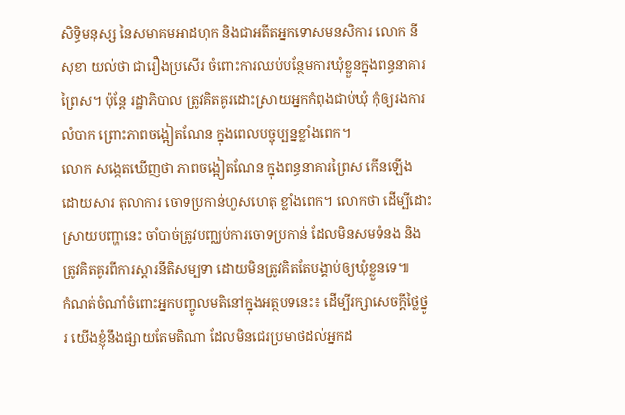សិទ្ធិមនុស្ស នៃសមាគមអាដហុក និងជាអតីតអ្នកទោសមនសិការ លោក នី សុខា យល់ថា ជារឿងប្រសើរ ចំពោះការឈប់បន្ថែមការឃុំខ្លួនក្នុងពន្ធនាគារព្រៃស។ ប៉ុន្តែ រដ្ឋាភិបាល ត្រូវគិតគូរដោះស្រាយអ្នកកំពុងជាប់ឃុំ កុំឲ្យរងការលំបាក ព្រោះភាពចង្អៀតណែន ក្នុងពេលបច្ចុប្បន្នខ្លាំងពេក។
លោក សង្កេតឃើញថា ភាពចង្អៀតណែន ក្នុងពន្ធនាគារព្រៃស កើនឡើង ដោយសារ តុលាការ ចោទប្រកាន់ហួសហេតុ ខ្លាំងពេក។ លោកថា ដើម្បីដោះស្រាយបញ្ហានេះ ចាំបាច់ត្រូវបញ្ឈប់ការចោទប្រកាន់ ដែលមិនសមទំនង និងត្រូវគិតគូរពីការស្ដារនីតិសម្បទា ដោយមិនត្រូវគិតតែបង្គាប់ឲ្យឃុំខ្លួនទេ៕
កំណត់ចំណាំចំពោះអ្នកបញ្ចូលមតិនៅក្នុងអត្ថបទនេះ៖ ដើម្បីរក្សាសេចក្ដីថ្លៃថ្នូរ យើងខ្ញុំនឹងផ្សាយតែមតិណា ដែលមិនជេរប្រមាថដល់អ្នកដ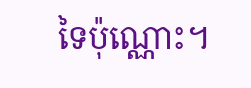ទៃប៉ុណ្ណោះ។